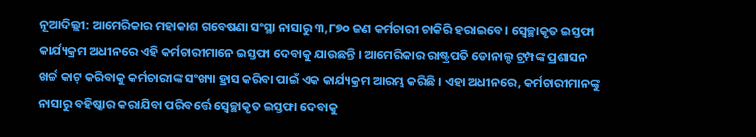ନୂଆଦିଲ୍ଲୀ: ଆମେରିକାର ମହାକାଶ ଗବେଷଣା ସଂସ୍ଥା ନାସାରୁ ୩,୮୭୦ ଜଣ କର୍ମଚାରୀ ଚାକିରି ହରାଇବେ। ସ୍ୱେଚ୍ଛାକୃତ ଇସ୍ତଫା କାର୍ଯ୍ୟକ୍ରମ ଅଧୀନରେ ଏହି କର୍ମଚାରୀମାନେ ଇସ୍ତଫା ଦେବାକୁ ଯାଉଛନ୍ତି । ଆମେରିକାର ରାଷ୍ଟ୍ରପତି ଡୋନାଲ୍ଡ ଟ୍ରମ୍ପଙ୍କ ପ୍ରଶାସନ ଖର୍ଚ୍ଚ କାଟ୍ କରିବାକୁ କର୍ମଚାରୀଙ୍କ ସଂଖ୍ୟା ହ୍ରାସ କରିବା ପାଇଁ ଏକ କାର୍ଯ୍ୟକ୍ରମ ଆରମ୍ଭ କରିଛି । ଏହା ଅଧୀନରେ, କର୍ମଚାରୀମାନଙ୍କୁ ନାସାରୁ ବହିଷ୍କାର କରାଯିବା ପରିବର୍ତ୍ତେ ସ୍ୱେଚ୍ଛାକୃତ ଇସ୍ତଫା ଦେବାକୁ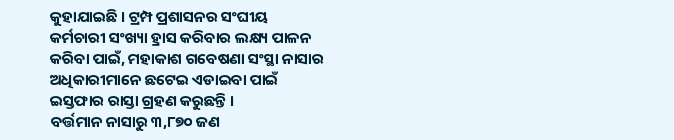କୁହାଯାଇଛି । ଟ୍ରମ୍ପ ପ୍ରଶାସନର ସଂଘୀୟ କର୍ମଚାରୀ ସଂଖ୍ୟା ହ୍ରାସ କରିବାର ଲକ୍ଷ୍ୟ ପାଳନ କରିବା ପାଇଁ, ମହାକାଶ ଗବେଷଣା ସଂସ୍ଥା ନାସାର ଅଧିକାରୀମାନେ ଛଟେଇ ଏଡାଇବା ପାଇଁ ଇସ୍ତଫାର ରାସ୍ତା ଗ୍ରହଣ କରୁଛନ୍ତି ।
ବର୍ତ୍ତମାନ ନାସାରୁ ୩,୮୭୦ ଜଣ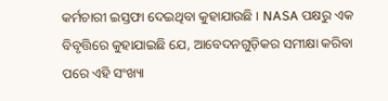କର୍ମଚାରୀ ଇସ୍ତଫା ଦେଇଥିବା କୁହାଯାଉଛି । NASA ପକ୍ଷରୁ ଏକ ବିବୃତ୍ତିରେ କୁହାଯାଇଛି ଯେ, ଆବେଦନଗୁଡ଼ିକର ସମୀକ୍ଷା କରିବା ପରେ ଏହି ସଂଖ୍ୟା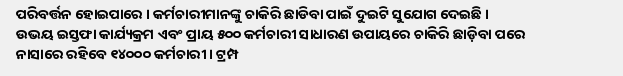ପରିବର୍ତ୍ତନ ହୋଇପାରେ । କର୍ମଚାରୀମାନଙ୍କୁ ଚାକିରି ଛାଡିବା ପାଇଁ ଦୁଇଟି ସୁଯୋଗ ଦେଇଛି । ଉଭୟ ଇସ୍ତଫା କାର୍ଯ୍ୟକ୍ରମ ଏବଂ ପ୍ରାୟ ୫୦୦ କର୍ମଚାରୀ ସାଧାରଣ ଉପାୟରେ ଚାକିରି ଛାଡ଼ିବା ପରେ ନାସାରେ ରହିବେ ୧୪୦୦୦ କର୍ମଚାରୀ । ଟ୍ରମ୍ପ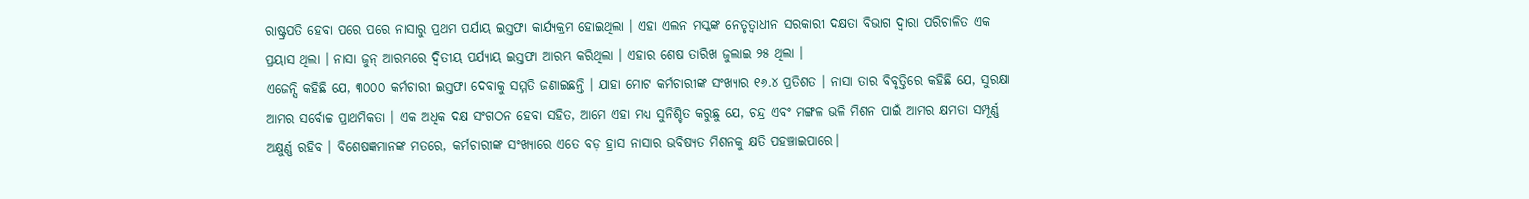ରାଷ୍ଟ୍ରପତି ହେବା ପରେ ପରେ ନାସାରୁ ପ୍ରଥମ ପର୍ଯାୟ ଇସ୍ତଫା କାର୍ଯ୍ୟକ୍ରମ ହୋଇଥିଲା । ଏହା ଏଲନ ମସ୍କଙ୍କ ନେତୃତ୍ୱାଧୀନ ସରକାରୀ ଦକ୍ଷତା ବିଭାଗ ଦ୍ୱାରା ପରିଚାଳିତ ଏକ ପ୍ରୟାସ ଥିଲା । ନାସା ଜୁନ୍ ଆରମ୍ଭରେ ଦ୍ୱିତୀୟ ପର୍ଯ୍ୟାୟ ଇସ୍ତଫା ଆରମ୍ଭ କରିଥିଲା । ଏହାର ଶେଷ ତାରିଖ ଜୁଲାଇ ୨୫ ଥିଲା ।
ଏଜେନ୍ସି କହିଛି ଯେ, ୩୦୦୦ କର୍ମଚାରୀ ଇସ୍ତଫା ଦେବାକୁ ସମ୍ମତି ଜଣାଇଛନ୍ତି । ଯାହା ମୋଟ କର୍ମଚାରୀଙ୍କ ସଂଖ୍ୟାର ୧୬.୪ ପ୍ରତିଶତ । ନାସା ତାର ବିବୃତ୍ତିରେ କହିଛି ଯେ, ସୁରକ୍ଷା ଆମର ସର୍ବୋଚ୍ଚ ପ୍ରାଥମିକତା । ଏକ ଅଧିକ ଦକ୍ଷ ସଂଗଠନ ହେବା ସହିତ, ଆମେ ଏହା ମଧ୍ୟ ସୁନିଶ୍ଚିତ କରୁଛୁ ଯେ, ଚନ୍ଦ୍ର ଏବଂ ମଙ୍ଗଳ ଭଳି ମିଶନ ପାଇଁ ଆମର କ୍ଷମତା ସମ୍ପୂର୍ଣ୍ଣ ଅକ୍ଷୁର୍ଣ୍ଣ ରହିବ । ବିଶେଷଜ୍ଞମାନଙ୍କ ମତରେ, କର୍ମଚାରୀଙ୍କ ସଂଖ୍ୟାରେ ଏତେ ବଡ଼ ହ୍ରାସ ନାସାର ଭବିଷ୍ୟତ ମିଶନକୁ କ୍ଷତି ପହଞ୍ଚାଇପାରେ।